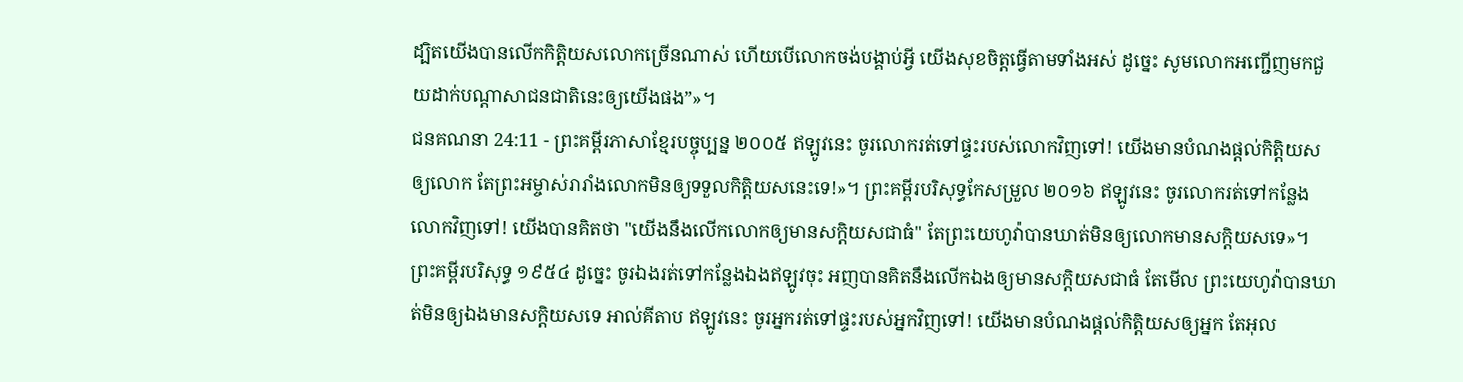ដ្បិតយើងបានលើកកិត្តិយសលោកច្រើនណាស់ ហើយបើលោកចង់បង្គាប់អ្វី យើងសុខចិត្តធ្វើតាមទាំងអស់ ដូច្នេះ សូមលោកអញ្ជើញមកជួយដាក់បណ្ដាសាជនជាតិនេះឲ្យយើងផង”»។
ជនគណនា 24:11 - ព្រះគម្ពីរភាសាខ្មែរបច្ចុប្បន្ន ២០០៥ ឥឡូវនេះ ចូរលោករត់ទៅផ្ទះរបស់លោកវិញទៅ! យើងមានបំណងផ្ដល់កិត្តិយសឲ្យលោក តែព្រះអម្ចាស់រារាំងលោកមិនឲ្យទទួលកិត្តិយសនេះទេ!»។ ព្រះគម្ពីរបរិសុទ្ធកែសម្រួល ២០១៦ ឥឡូវនេះ ចូរលោករត់ទៅកន្លែងលោកវិញទៅ! យើងបានគិតថា "យើងនឹងលើកលោកឲ្យមានសក្តិយសជាធំ" តែព្រះយេហូវ៉ាបានឃាត់មិនឲ្យលោកមានសក្តិយសទេ»។ ព្រះគម្ពីរបរិសុទ្ធ ១៩៥៤ ដូច្នេះ ចូរឯងរត់ទៅកន្លែងឯងឥឡូវចុះ អញបានគិតនឹងលើកឯងឲ្យមានសក្តិយសជាធំ តែមើល ព្រះយេហូវ៉ាបានឃាត់មិនឲ្យឯងមានសក្តិយសទេ អាល់គីតាប ឥឡូវនេះ ចូរអ្នករត់ទៅផ្ទះរបស់អ្នកវិញទៅ! យើងមានបំណងផ្តល់កិត្តិយសឲ្យអ្នក តែអុល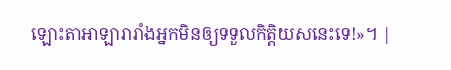ឡោះតាអាឡារារាំងអ្នកមិនឲ្យទទួលកិត្តិយសនេះទេ!»។ |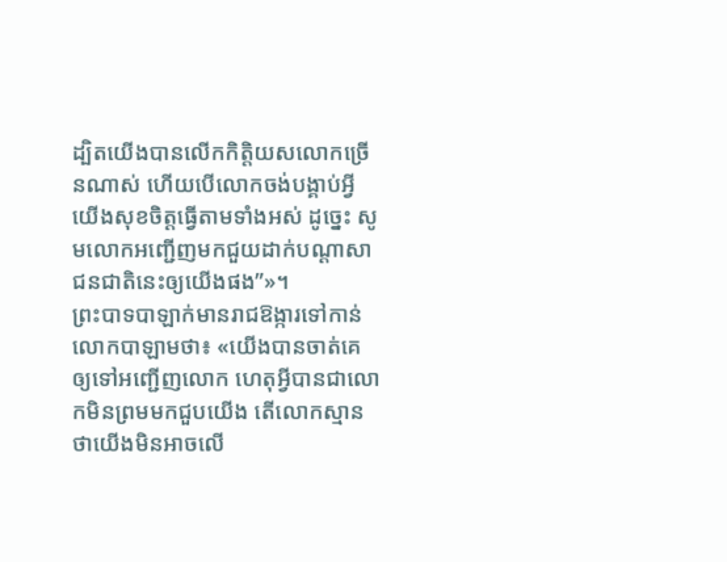ដ្បិតយើងបានលើកកិត្តិយសលោកច្រើនណាស់ ហើយបើលោកចង់បង្គាប់អ្វី យើងសុខចិត្តធ្វើតាមទាំងអស់ ដូច្នេះ សូមលោកអញ្ជើញមកជួយដាក់បណ្ដាសាជនជាតិនេះឲ្យយើងផង”»។
ព្រះបាទបាឡាក់មានរាជឱង្ការទៅកាន់លោកបាឡាមថា៖ «យើងបានចាត់គេឲ្យទៅអញ្ជើញលោក ហេតុអ្វីបានជាលោកមិនព្រមមកជួបយើង តើលោកស្មានថាយើងមិនអាចលើ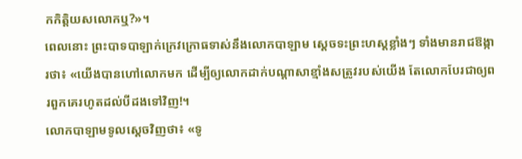កកិត្តិយសលោកឬ?»។
ពេលនោះ ព្រះបាទបាឡាក់ក្រេវក្រោធទាស់នឹងលោកបាឡាម ស្ដេចទះព្រះហស្ដខ្លាំងៗ ទាំងមានរាជឱង្ការថា៖ «យើងបានហៅលោកមក ដើម្បីឲ្យលោកដាក់បណ្ដាសាខ្មាំងសត្រូវរបស់យើង តែលោកបែរជាឲ្យពរពួកគេរហូតដល់បីដងទៅវិញ!។
លោកបាឡាមទូលស្ដេចវិញថា៖ «ទូ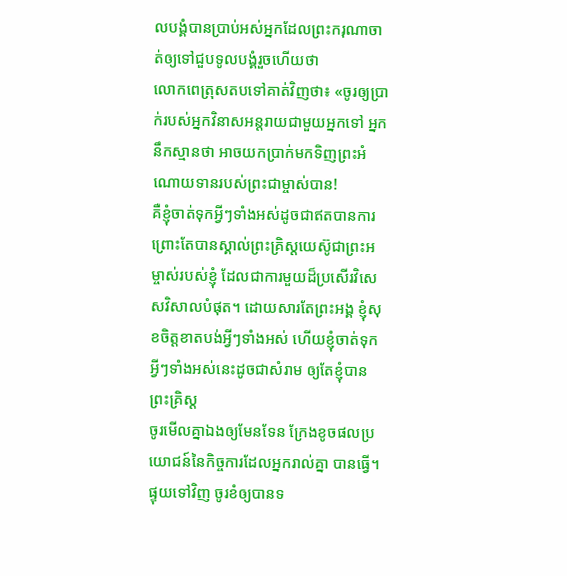លបង្គំបានប្រាប់អស់អ្នកដែលព្រះករុណាចាត់ឲ្យទៅជួបទូលបង្គំរួចហើយថា
លោកពេត្រុសតបទៅគាត់វិញថា៖ «ចូរឲ្យប្រាក់របស់អ្នកវិនាសអន្តរាយជាមួយអ្នកទៅ អ្នកនឹកស្មានថា អាចយកប្រាក់មកទិញព្រះអំណោយទានរបស់ព្រះជាម្ចាស់បាន!
គឺខ្ញុំចាត់ទុកអ្វីៗទាំងអស់ដូចជាឥតបានការ ព្រោះតែបានស្គាល់ព្រះគ្រិស្តយេស៊ូជាព្រះអម្ចាស់របស់ខ្ញុំ ដែលជាការមួយដ៏ប្រសើរវិសេសវិសាលបំផុត។ ដោយសារតែព្រះអង្គ ខ្ញុំសុខចិត្តខាតបង់អ្វីៗទាំងអស់ ហើយខ្ញុំចាត់ទុកអ្វីៗទាំងអស់នេះដូចជាសំរាម ឲ្យតែខ្ញុំបានព្រះគ្រិស្ត
ចូរមើលគ្នាឯងឲ្យមែនទែន ក្រែងខូចផលប្រយោជន៍នៃកិច្ចការដែលអ្នករាល់គ្នា បានធ្វើ។ ផ្ទុយទៅវិញ ចូរខំឲ្យបានទ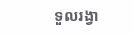ទួលរង្វា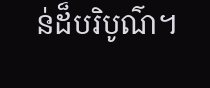ន់ដ៏បរិបូណ៌។